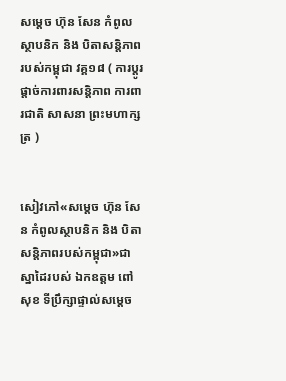សម្ដេច ហ៊ុន សែន កំពូលស្ថាបនិក និង បិតាសន្តិភាពរបស់កម្ពុជា វគ្គ១៨ ( ការប្តូរផ្តាច់ការពារសន្តិភាព ការពារជាតិ សាសនា ព្រះមហាក្សត្រ )


សៀវភៅ«សម្ដេច ហ៊ុន សែន កំពូលស្ថាបនិក និង បិតាសន្តិភាពរបស់កម្ពុជា»ជាស្នាដៃរបស់ ឯកឧត្តម ពៅ សុខ ទីប្រឹក្សាផ្ទាល់សម្តេច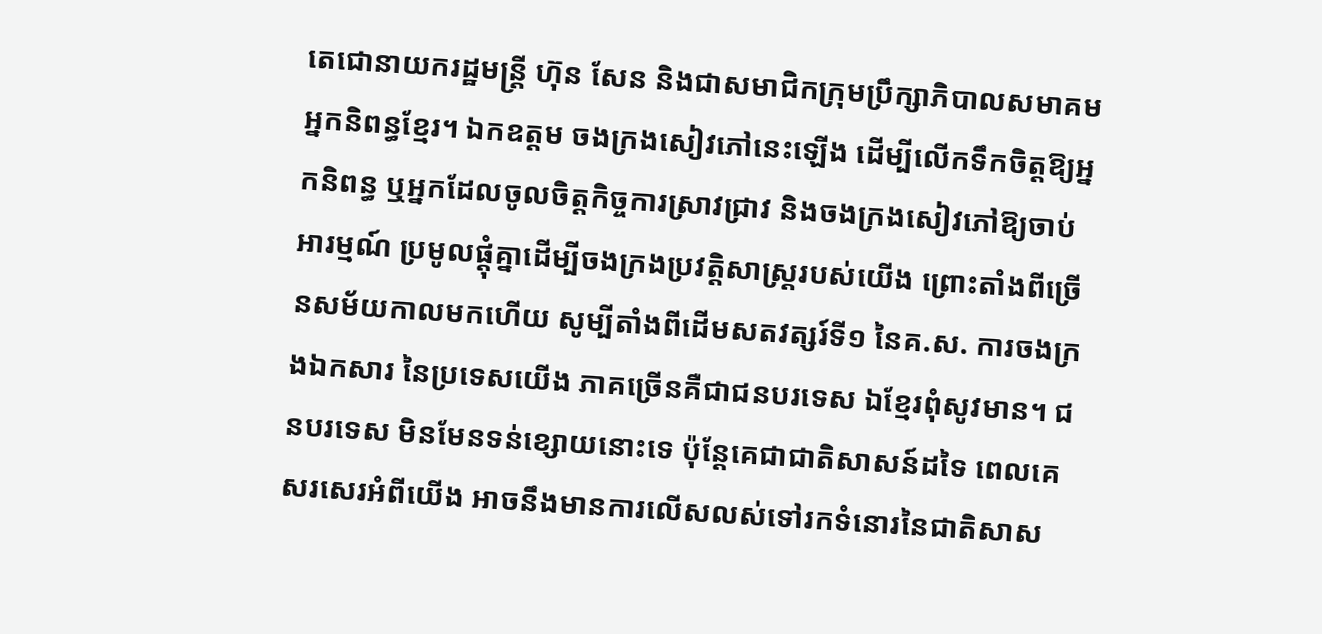តេជោនាយករដ្ឋមន្រ្តី ហ៊ុន សែន និងជាសមាជិកក្រុមប្រឹក្សាភិបាលសមាគមអ្នកនិពន្ធខ្មែរ។ ឯកឧត្តម ចងក្រងសៀវភៅនេះឡើង ដើម្បីលើកទឹកចិត្តឱ្យអ្នកនិពន្ធ ឬអ្នកដែលចូលចិត្តកិច្ចការស្រាវជ្រាវ និងចងក្រងសៀវភៅឱ្យចាប់អារម្មណ៍ ប្រមូលផ្តុំគ្នាដើម្បីចងក្រងប្រវត្តិសាស្រ្តរបស់យើង ព្រោះតាំងពីច្រើនសម័យកាលមកហើយ សូម្បីតាំងពីដើមសតវត្សរ៍ទី១ នៃគ.ស. ការចងក្រងឯកសារ នៃប្រទេសយើង ភាគច្រើនគឺជាជនបរទេស ឯខ្មែរពុំសូវមាន។ ជនបរទេស មិនមែនទន់ខ្សោយនោះទេ ប៉ុន្តែគេជាជាតិសាសន៍ដទៃ ពេលគេសរសេរអំពីយើង អាចនឹងមានការលើសលស់ទៅរកទំនោរនៃជាតិសាស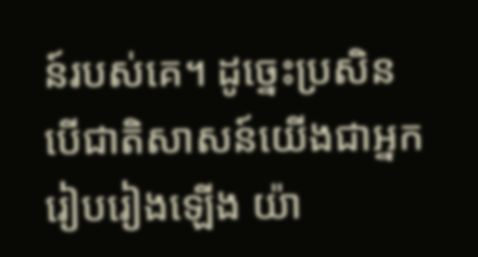ន៍របស់គេ។ ដូច្នេះប្រសិនបើជាតិសាសន៍យើងជាអ្នករៀបរៀងឡើង យ៉ា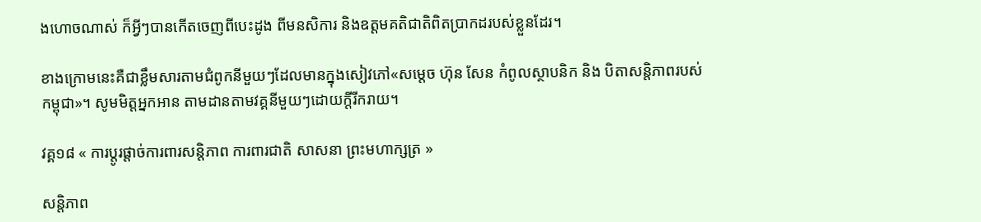ងហោចណាស់ ក៏អ្វីៗបានកើតចេញពីបេះដូង ពីមនសិការ និងឧត្តមគតិជាតិពិតប្រាកដរបស់ខ្លួនដែរ។

ខាងក្រោមនេះគឺជាខ្លឹមសារតាមជំពូកនីមួយៗដែលមានក្នុងសៀវភៅ«សម្ដេច ហ៊ុន សែន កំពូលស្ថាបនិក និង បិតាសន្តិភាពរបស់កម្ពុជា»។ សូមមិត្តអ្នកអាន តាមដានតាមវគ្គនីមួយៗដោយក្ដីរីករាយ។

វគ្គ១៨ « ការប្តូរផ្តាច់ការពារសន្តិភាព ការពារជាតិ សាសនា ព្រះមហាក្សត្រ »

សន្តិភាព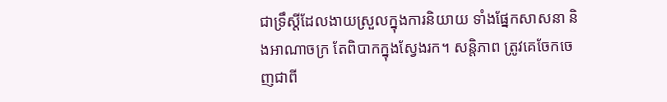ជាទ្រឹស្តីដែលងាយស្រួលក្នុងការនិយាយ ទាំងផ្នែកសាសនា និងអាណាចក្រ តែពិបាកក្នុងស្វែងរក។ សន្តិភាព ត្រូវគេចែកចេញជាពី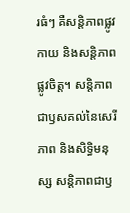រធំៗ គឺសន្តិភាពផ្លូវកាយ និងសន្តិភាពផ្លូវចិត្ត។ សន្តិភាព ជាឫសគល់នៃសេរីភាព និងសិទ្ធិមនុស្ស សន្តិភាពជាឫ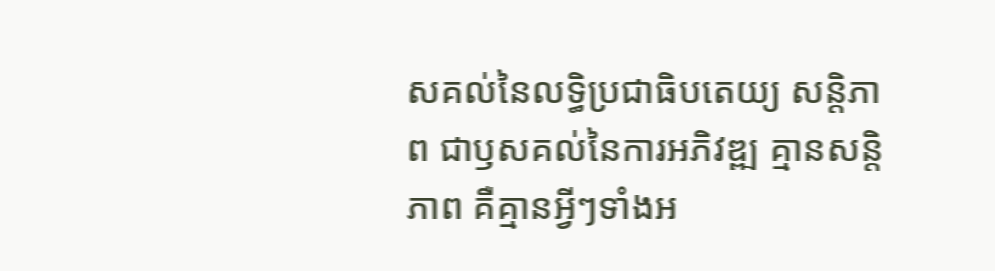សគល់នៃលទ្ធិប្រជាធិបតេយ្យ សន្តិភាព ជាឫសគល់នៃការអភិវឌ្ឍ គ្មានសន្តិភាព គឺគ្មានអ្វីៗទាំងអ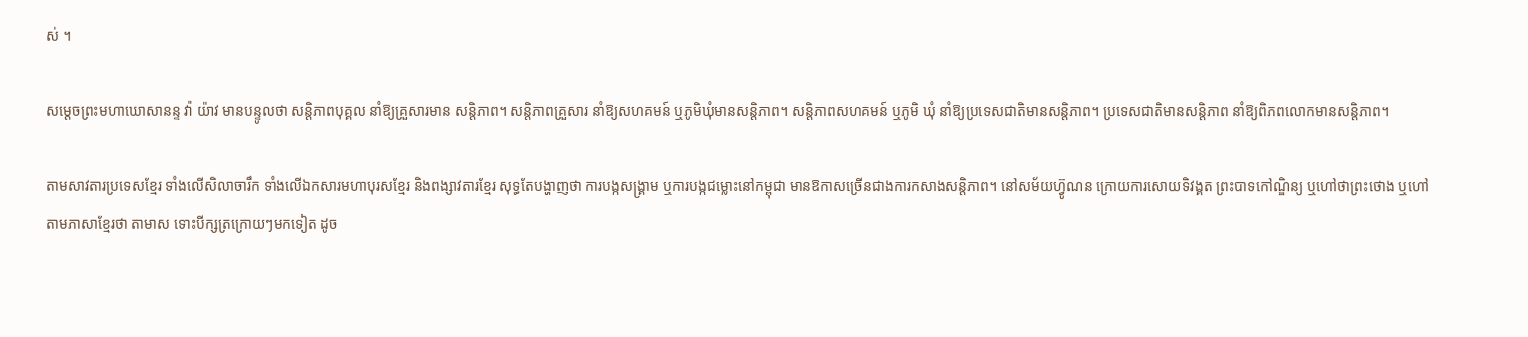ស់ ។

សម្តេចព្រះមហាឃោសានន្ទ វ៉ា យ៉ាវ មានបន្ទូលថា សន្តិភាពបុគ្គល នាំឱ្យគ្រួសារមាន សន្តិភាព។ សន្តិភាពគ្រួសារ នាំឱ្យសហគមន៍ ឬភូមិឃុំមានសន្តិភាព។ សន្តិភាពសហគមន៍ ឬភូមិ ឃុំ នាំឱ្យប្រទេសជាតិមានសន្តិភាព។ ប្រទេសជាតិមានសន្តិភាព នាំឱ្យពិភពលោកមានសន្តិភាព។

តាមសាវតារប្រទេសខ្មែរ ទាំងលើសិលាចារឹក ទាំងលើឯកសារមហាបុរសខ្មែរ និងពង្សាវតារខ្មែរ សុទ្ធតែបង្ហាញថា ការបង្កសង្រ្គាម ឬការបង្កជម្លោះនៅកម្ពុជា មានឱកាសច្រើនជាងការកសាងសន្តិភាព។ នៅសម័យហ្វ៊ូណន ក្រោយការសោយទិវង្គត ព្រះបាទកៅណ្ឌិន្យ ឬហៅថាព្រះថោង ឬហៅតាមភាសាខ្មែរថា តាមាស ទោះបីក្សត្រក្រោយៗមកទៀត ដូច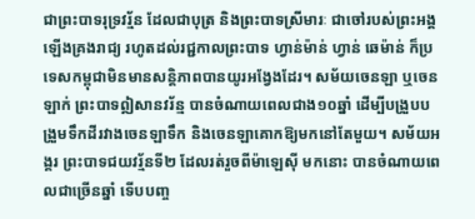ជាព្រះបាទរុទ្រវរ្ម័ន ដែលជាបុត្រ និងព្រះបាទស្រីមារៈ ជាចៅរបស់ព្រះអង្គឡើងគ្រងរាជ្យ រហូតដល់រជ្ជកាលព្រះបាទ ហ្វាន់ម៉ាន់ ហ្វាន់ ឆេម៉ាន់ ក៏ប្រទេសកម្ពុជាមិនមានសន្តិភាពបានយូរអង្វែងដែរ។ សម័យចេនឡា ឬចេនឡាក់ ព្រះបាទឦសានវរ័ន្ម បានចំណាយពេលជាង១០ឆ្នាំ ដើម្បីបង្រួបបង្រួមទឹកដីរវាងចេនឡាទឹក និងចេនឡាគោកឱ្យមកនៅតែមួយ។ សម័យអង្គរ ព្រះបាទជយវរ្ម័នទី២ ដែលរត់រួចពីម៉ាឡេស៊ី មកនោះ បានចំណាយពេលជាច្រើនឆ្នាំ ទើបបញ្ច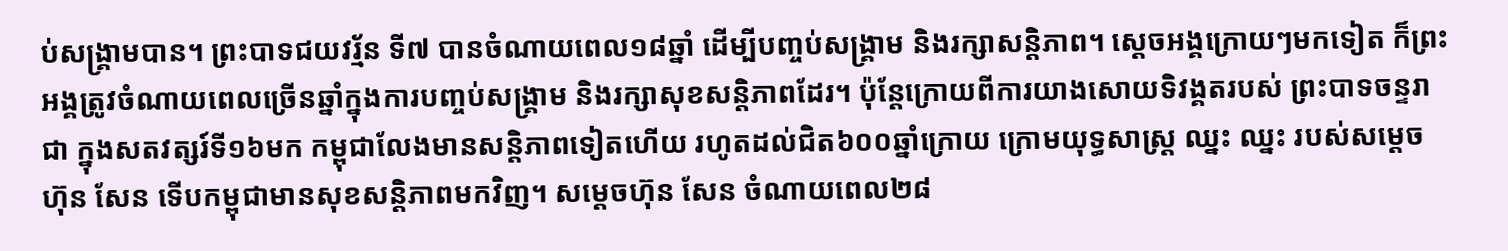ប់សង្រ្គាមបាន។ ព្រះបាទជយវរ្ម័ន ទី៧ បានចំណាយពេល១៨ឆ្នាំ ដើម្បីបញ្ចប់សង្រ្គាម និងរក្សាសន្តិភាព។ ស្តេចអង្គក្រោយៗមកទៀត ក៏ព្រះអង្គត្រូវចំណាយពេលច្រើនឆ្នាំក្នុងការបញ្ចប់សង្រ្គាម និងរក្សាសុខសន្តិភាពដែរ។ ប៉ុន្តែក្រោយពីការយាងសោយទិវង្គតរបស់ ព្រះបាទចន្ទរាជា ក្នុងសតវត្សរ៍ទី១៦មក កម្ពុជាលែងមានសន្តិភាពទៀតហើយ រហូតដល់ជិត៦០០ឆ្នាំក្រោយ ក្រោមយុទ្ធសាស្រ្ត ឈ្នះ ឈ្នះ របស់សម្តេច ហ៊ុន សែន ទើបកម្ពុជាមានសុខសន្តិភាពមកវិញ។ សម្តេចហ៊ុន សែន ចំណាយពេល២៨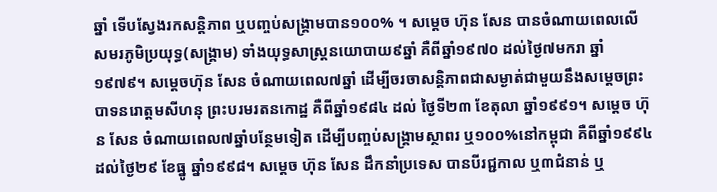ឆ្នាំ ទើបស្វែងរកសន្តិភាព ឬបញ្ចប់សង្រ្គាមបាន១០០% ។ សម្តេច ហ៊ុន សែន បានចំណាយពេលលើសមរភូមិប្រយុទ្ធ(សង្រ្គាម) ទាំងយុទ្ធសាស្រ្តនយោបាយ៩ឆ្នាំ គឺពីឆ្នាំ១៩៧០ ដល់ថ្ងៃ៧មករា ឆ្នាំ១៩៧៩។ សម្តេចហ៊ុន សែន ចំណាយពេល៧ឆ្នាំ ដើម្បីចរចាសន្តិភាពជាសម្ងាត់ជាមួយនឹងសម្តេចព្រះបាទនរោត្តមសីហនុ ព្រះបរមរតនកោដ្ឋ គឺពីឆ្នាំ១៩៨៤ ដល់ ថ្ងៃទី២៣ ខែតុលា ឆ្នាំ១៩៩១។ សម្តេច ហ៊ុន សែន ចំណាយពេល៧ឆ្នាំបន្ថែមទៀត ដើម្បីបញ្ចប់សង្រ្គាមស្ថាពរ ឬ១០០%នៅកម្ពុជា គឺពីឆ្នាំ១៩៩៤ ដល់ថ្ងៃ២៩ ខែធ្នូ ឆ្នាំ១៩៩៨។ សម្តេច ហ៊ុន សែន ដឹកនាំប្រទេស បានបីរជ្ជកាល ឬ៣ជំនាន់ ឬ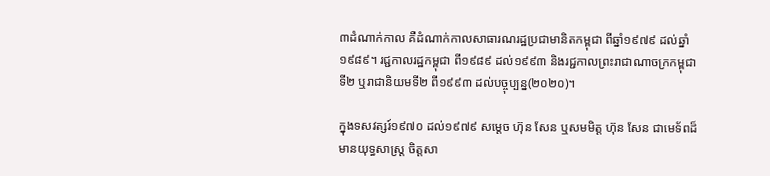៣ដំណាក់កាល គឺដំណាក់កាលសាធារណរដ្ឋប្រជាមានិតកម្ពុជា ពីឆ្នាំ១៩៧៩ ដល់ឆ្នាំ១៩៨៩។ រជ្ជកាលរដ្ឋកម្ពុជា ពី១៩៨៩ ដល់១៩៩៣ និងរជ្ជកាលព្រះរាជាណាចក្រកម្ពុជា ទី២ ឬរាជានិយមទី២ ពី១៩៩៣ ដល់បច្ចុប្បន្ន(២០២០)។

ក្នុងទសវត្សរ៍១៩៧០ ដល់១៩៧៩ សម្តេច ហ៊ុន សែន ឬសមមិត្ត ហ៊ុន សែន ជាមេទ័ពដ៏មានយុទ្ធសាស្រ្ត ចិត្តសា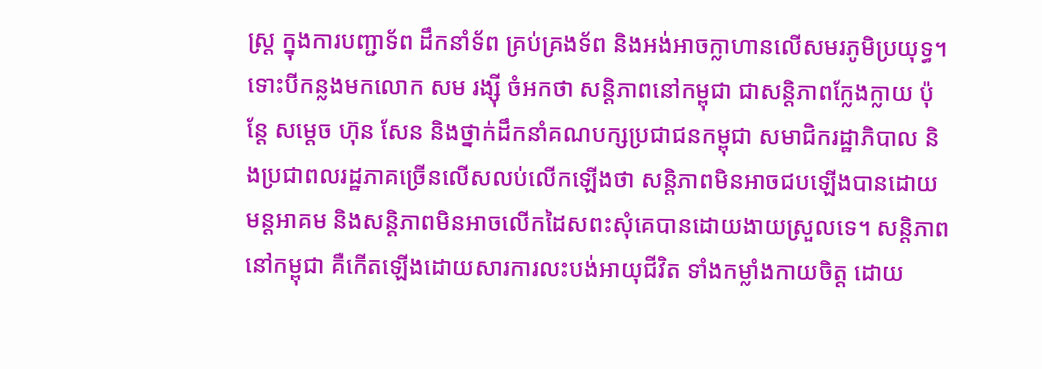ស្រ្ត ក្នុងការបញ្ជាទ័ព ដឹកនាំទ័ព គ្រប់គ្រងទ័ព និងអង់អាចក្លាហានលើសមរភូមិប្រយុទ្ធ។ ទោះបីកន្លងមកលោក សម រង្ស៊ី ចំអកថា សន្តិភាពនៅកម្ពុជា ជាសន្តិភាពក្លែងក្លាយ ប៉ុន្តែ សម្តេច ហ៊ុន សែន និងថ្នាក់ដឹកនាំគណបក្សប្រជាជនកម្ពុជា សមាជិករដ្ឋាភិបាល និងប្រជាពលរដ្ឋភាគច្រើនលើសលប់លើកឡើងថា សន្តិភាពមិនអាចជបឡើងបានដោយ មន្តអាគម និងសន្តិភាពមិនអាចលើកដៃសពះសុំគេបានដោយងាយស្រួលទេ។ សន្តិភាពនៅកម្ពុជា គឺកើតឡើងដោយសារការលះបង់អាយុជីវិត ទាំងកម្លាំងកាយចិត្ត ដោយ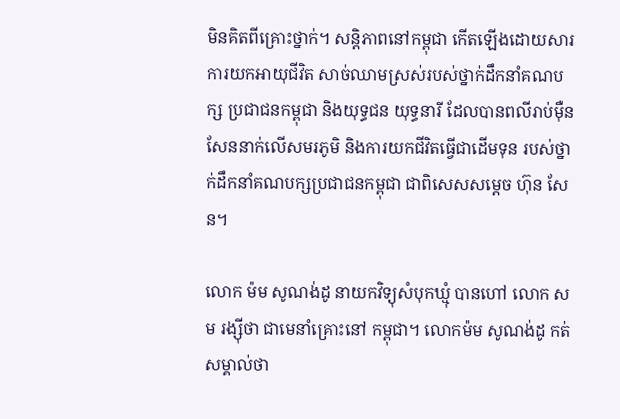មិនគិតពីគ្រោះថ្នាក់។ សន្តិភាពនៅកម្ពុជា កើតឡើងដោយសារការយកអាយុជីវិត សាច់ឈាមស្រស់របស់ថ្នាក់ដឹកនាំគណបក្ស ប្រជាជនកម្ពុជា និងយុទ្ធជន យុទ្ធនារី ដែលបានពលីរាប់ម៉ឺនសែននាក់លើសមរភូមិ និងការយកជីវិតធ្វើជាដើមទុន របស់ថ្នាក់ដឹកនាំគណបក្សប្រជាជនកម្ពុជា ជាពិសេសសម្តេច ហ៊ុន សែន។

លោក ម៉ម សូណង់ដូ នាយកវិទ្យុសំបុកឃ្មុំ បានហៅ លោក សម រង្ស៊ីថា ជាមេនាំគ្រោះនៅ កម្ពុជា។ លោកម៉ម សូណង់ដូ កត់សម្គាល់ថា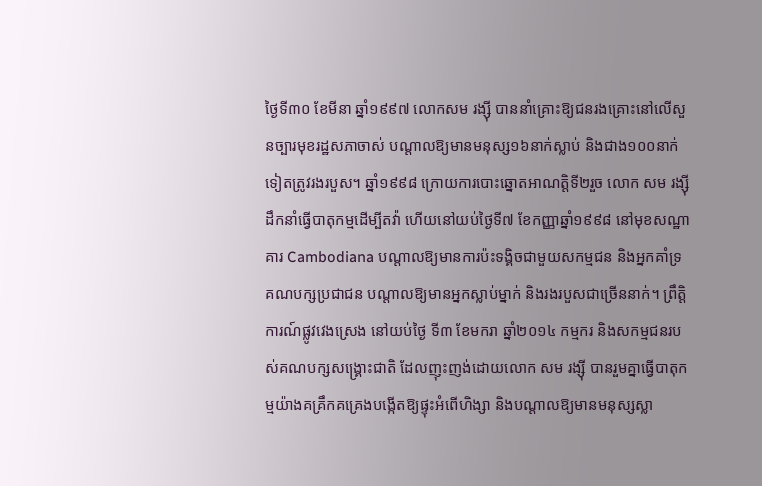ថ្ងៃទី៣០ ខែមីនា ឆ្នាំ១៩៩៧ លោកសម រង្ស៊ី បាននាំគ្រោះឱ្យជនរងគ្រោះនៅលើសួនច្បារមុខរដ្ឋសភាចាស់ បណ្តាលឱ្យមានមនុស្ស១៦នាក់ស្លាប់ និងជាង១០០នាក់ទៀតត្រូវរងរបួស។ ឆ្នាំ១៩៩៨ ក្រោយការបោះឆ្នោតអាណត្តិទី២រួច លោក សម រង្ស៊ី ដឹកនាំធ្វើបាតុកម្មដើម្បីតវ៉ា ហើយនៅយប់ថ្ងៃទី៧ ខែកញ្ញាឆ្នាំ១៩៩៨ នៅមុខសណ្ឋាគារ Cambodiana បណ្តាលឱ្យមានការប៉ះទង្គិចជាមួយសកម្មជន និងអ្នកគាំទ្រគណបក្សប្រជាជន បណ្តាលឱ្យមានអ្នកស្លាប់ម្នាក់ និងរងរបួសជាច្រើននាក់។ ព្រឹត្តិការណ៍ផ្លូវវេងស្រេង នៅយប់ថ្ងៃ ទី៣ ខែមករា ឆ្នាំ២០១៤ កម្មករ និងសកម្មជនរបស់គណបក្សសង្រ្គោះជាតិ ដែលញុះញង់ដោយលោក សម រង្ស៊ី បានរួមគ្នាធ្វើបាតុកម្មយ៉ាងគគ្រឹកគគ្រេងបង្កើតឱ្យផ្ទុះអំពើហិង្សា និងបណ្តាលឱ្យមានមនុស្សស្លា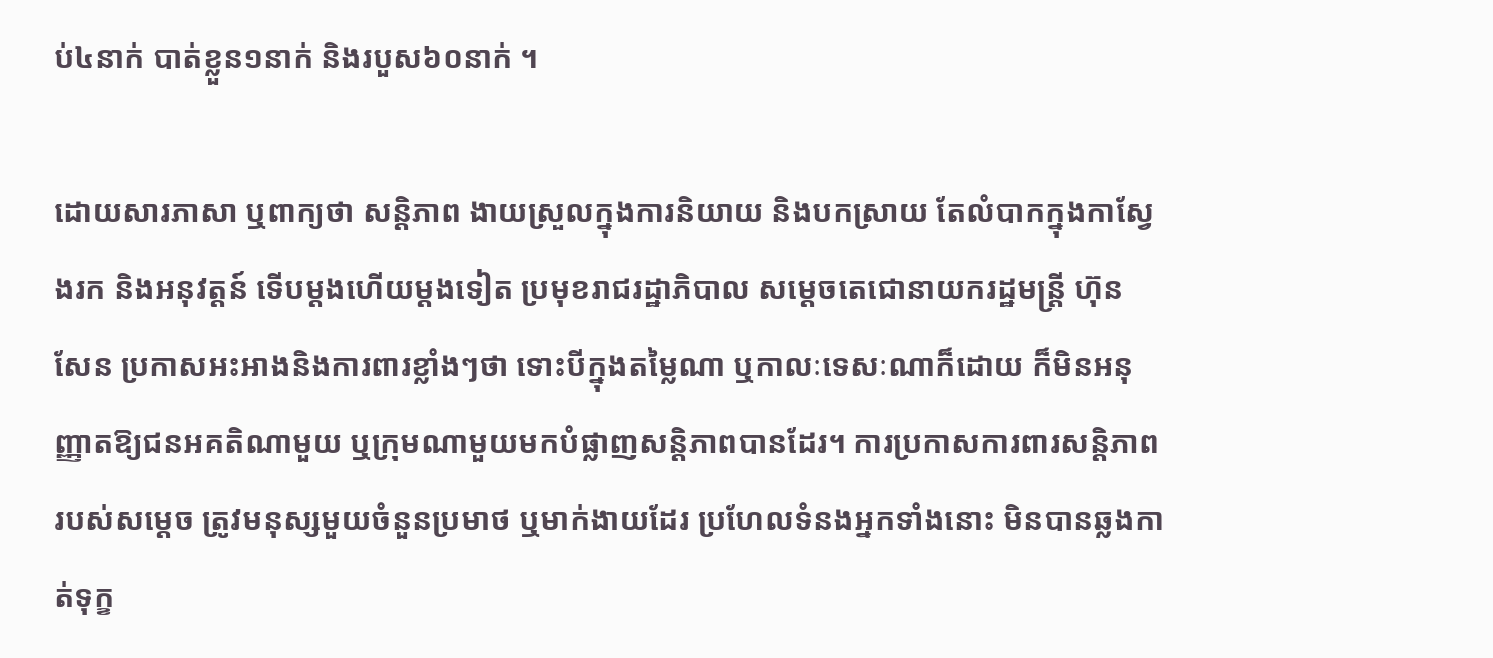ប់៤នាក់ បាត់ខ្លួន១នាក់ និងរបួស៦០នាក់ ។

ដោយសារភាសា ឬពាក្យថា សន្តិភាព ងាយស្រួលក្នុងការនិយាយ និងបកស្រាយ តែលំបាកក្នុងកាស្វែងរក និងអនុវត្តន៍ ទើបម្តងហើយម្តងទៀត ប្រមុខរាជរដ្ឋាភិបាល សម្តេចតេជោនាយករដ្ឋមន្រ្តី ហ៊ុន សែន ប្រកាសអះអាងនិងការពារខ្លាំងៗថា ទោះបីក្នុងតម្លៃណា ឬកាលៈទេសៈណាក៏ដោយ ក៏មិនអនុញ្ញាតឱ្យជនអគតិណាមួយ ឬក្រុមណាមួយមកបំផ្លាញសន្តិភាពបានដែរ។ ការប្រកាសការពារសន្តិភាពរបស់សម្តេច ត្រូវមនុស្សមួយចំនួនប្រមាថ ឬមាក់ងាយដែរ ប្រហែលទំនងអ្នកទាំងនោះ មិនបានឆ្លងកាត់ទុក្ខ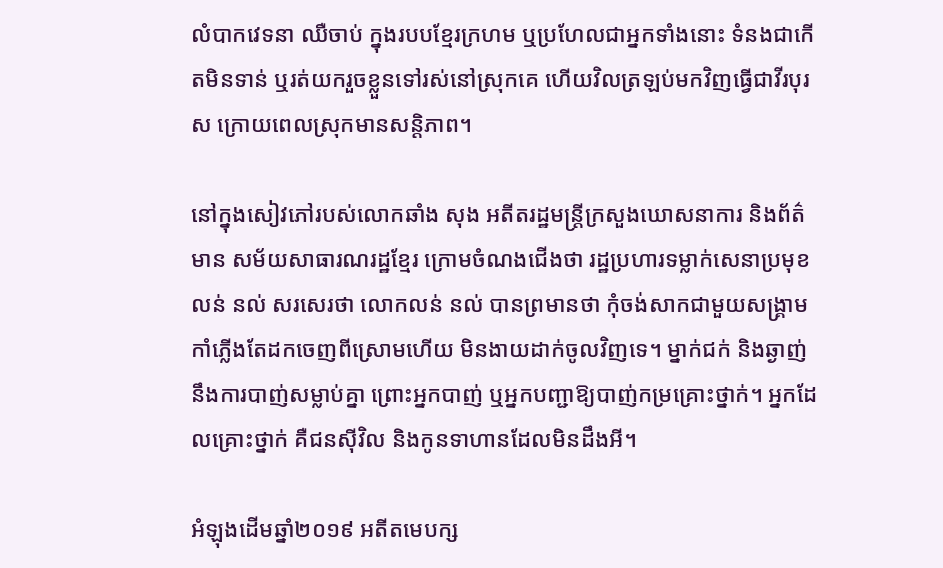លំបាកវេទនា ឈឺចាប់ ក្នុងរបបខ្មែរក្រហម ឬប្រហែលជាអ្នកទាំងនោះ ទំនងជាកើតមិនទាន់ ឬរត់យករួចខ្លួនទៅរស់នៅស្រុកគេ ហើយវិលត្រឡប់មកវិញធ្វើជាវីរបុរស ក្រោយពេលស្រុកមានសន្តិភាព។

នៅក្នុងសៀវភៅរបស់លោកឆាំង សុង អតីតរដ្ឋមន្រ្តីក្រសួងឃោសនាការ និងព័ត៌មាន សម័យសាធារណរដ្ឋខ្មែរ ក្រោមចំណងជើងថា រដ្ឋប្រហារទម្លាក់សេនាប្រមុខ លន់ នល់ សរសេរថា លោកលន់ នល់ បានព្រមានថា កុំចង់សាកជាមួយសង្រ្គាម កាំភ្លើងតែដកចេញពីស្រោមហើយ មិនងាយដាក់ចូលវិញទេ។ ម្នាក់ជក់ និងឆ្ងាញ់នឹងការបាញ់សម្លាប់គ្នា ព្រោះអ្នកបាញ់ ឬអ្នកបញ្ជាឱ្យបាញ់កម្រគ្រោះថ្នាក់។ អ្នកដែលគ្រោះថ្នាក់ គឺជនស៊ីវិល និងកូនទាហានដែលមិនដឹងអី។

អំឡុងដើមឆ្នាំ២០១៩ អតីតមេបក្ស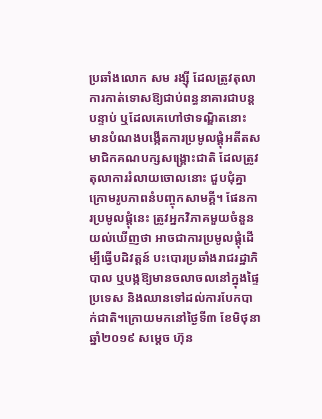ប្រឆាំងលោក សម រង្ស៊ី ដែលត្រូវតុលាការកាត់ទោសឱ្យជាប់ពន្ធនាគារជាបន្តបន្ទាប់ ឬដែលគេហៅថាទណ្ឌិតនោះ មានបំណងបង្កើតការប្រមូលផ្តុំអតីតសមាជិកគណបក្សសង្រ្គោះជាតិ ដែលត្រូវតុលាការរំលាយចោលនោះ ជួបជុំគ្នាក្រោមរូបភាពនំបញ្ចុកសាមគ្គី។ ផែនការប្រមូលផ្តុំនេះ ត្រូវអ្នកវិភាគមួយចំនួនយល់ឃើញថា អាចជាការប្រមូលផ្តុំដើម្បីធ្វើបដិវត្តន៍ បះបោរប្រឆាំងរាជរដ្ឋាភិបាល ឬបង្កឱ្យមានចលាចលនៅក្នុងផ្ទៃប្រទេស និងឈានទៅដល់ការបែកបាក់ជាតិ។ក្រោយមកនៅថ្ងៃទី៣ ខែមិថុនា ឆ្នាំ២០១៩ សម្តេច ហ៊ុន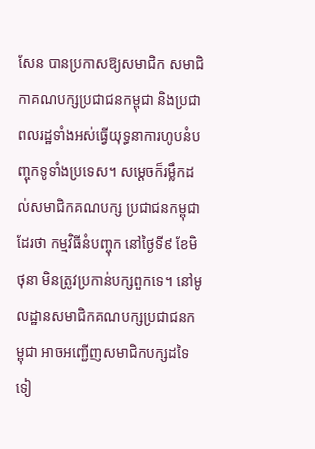សែន បានប្រកាសឱ្យសមាជិក សមាជិកាគណបក្សប្រជាជនកម្ពុជា និងប្រជាពលរដ្ឋទាំងអស់ធ្វើយុទ្ធនាការហូបនំបញ្ចុកទូទាំងប្រទេស។ សម្តេចក៏រម្លឹកដល់សមាជិកគណបក្ស ប្រជាជនកម្ពុជាដែរថា កម្មវិធីនំបញ្ចុក នៅថ្ងៃទី៩ ខែមិថុនា មិនត្រូវប្រកាន់បក្សពួកទេ។ នៅមូលដ្ឋានសមាជិកគណបក្សប្រជាជនកម្ពុជា អាចអញ្ជើញសមាជិកបក្សដទៃទៀ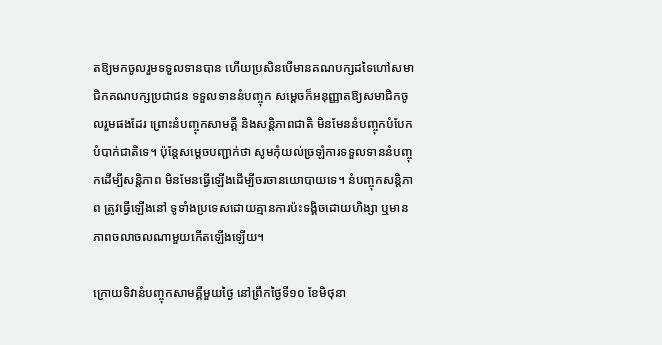តឱ្យមកចូលរួមទទួលទានបាន ហើយប្រសិនបើមានគណបក្សដទៃហៅសមាជិកគណបក្សប្រជាជន ទទួលទាននំបញ្ចុក សម្តេចក៏អនុញ្ញាតឱ្យសមាជិកចូលរួមផងដែរ ព្រោះនំបញ្ចុកសាមគ្គី និងសន្តិភាពជាតិ មិនមែននំបញ្ចុកបំបែកបំបាក់ជាតិទេ។ ប៉ុន្តែសម្តេចបញ្ជាក់ថា សូមកុំយល់ច្រឡំការទទួលទាននំបញ្ចុកដើម្បីសន្តិភាព មិនមែនធ្វើឡើងដើម្បីចរចានយោបាយទេ។ នំបញ្ចុកសន្តិភាព ត្រូវធ្វើឡើងនៅ ទូទាំងប្រទេសដោយគ្មានការប៉ះទង្គិចដោយហិង្សា ឬមានភាពចលាចលណាមួយកើតឡើងឡើយ។

ក្រោយទិវានំបញ្ចុកសាមគ្គីមួយថ្ងៃ នៅព្រឹកថ្ងៃទី១០ ខែមិថុនា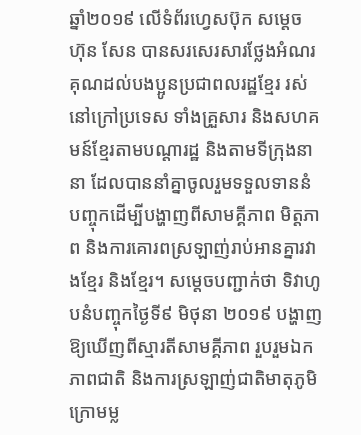ឆ្នាំ២០១៩ លើទំព័រហ្វេសប៊ុក សម្តេច ហ៊ុន សែន បានសរសេរសារថ្លែងអំណរគុណដល់បងប្អូនប្រជាពលរដ្ឋខ្មែរ រស់នៅក្រៅប្រទេស ទាំងគ្រួសារ និងសហគមន៍ខ្មែរតាមបណ្តារដ្ឋ និងតាមទីក្រុងនានា ដែលបាននាំគ្នាចូលរួមទទួលទាននំបញ្ចុកដើម្បីបង្ហាញពីសាមគ្គីភាព មិត្តភាព និងការគោរពស្រឡាញ់រាប់អានគ្នារវាងខ្មែរ និងខ្មែរ។ សម្តេចបញ្ជាក់ថា ទិវាហូបនំបញ្ចុកថ្ងៃទី៩ មិថុនា ២០១៩ បង្ហាញឱ្យឃើញពីស្មារតីសាមគ្គីភាព រួបរួមឯកភាពជាតិ និងការស្រឡាញ់ជាតិមាតុភូមិ ក្រោមម្ល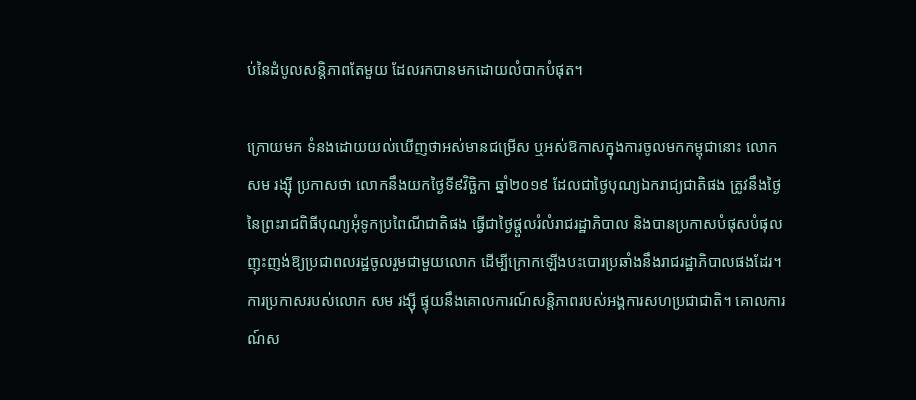ប់នៃដំបូលសន្តិភាពតែមួយ ដែលរកបានមកដោយលំបាកបំផុត។

ក្រោយមក ទំនងដោយយល់ឃើញថាអស់មានជម្រើស ឬអស់ឱកាសក្នុងការចូលមកកម្ពុជានោះ លោក សម រង្ស៊ី ប្រកាសថា លោកនឹងយកថ្ងៃទី៩វិច្ឆិកា ឆ្នាំ២០១៩ ដែលជាថ្ងៃបុណ្យឯករាជ្យជាតិផង ត្រូវនឹងថ្ងៃនៃព្រះរាជពិធីបុណ្យអុំទូកប្រពៃណីជាតិផង ធ្វើជាថ្ងៃផ្តួលរំលំរាជរដ្ឋាភិបាល និងបានប្រកាសបំផុសបំផុល ញុះញង់ឱ្យប្រជាពលរដ្ឋចូលរួមជាមួយលោក ដើម្បីក្រោកឡើងបះបោរប្រឆាំងនឹងរាជរដ្ឋាភិបាលផងដែរ។ ការប្រកាសរបស់លោក សម រង្ស៊ី ផ្ទុយនឹងគោលការណ៍សន្តិភាពរបស់អង្គការសហប្រជាជាតិ។ គោលការណ៍ស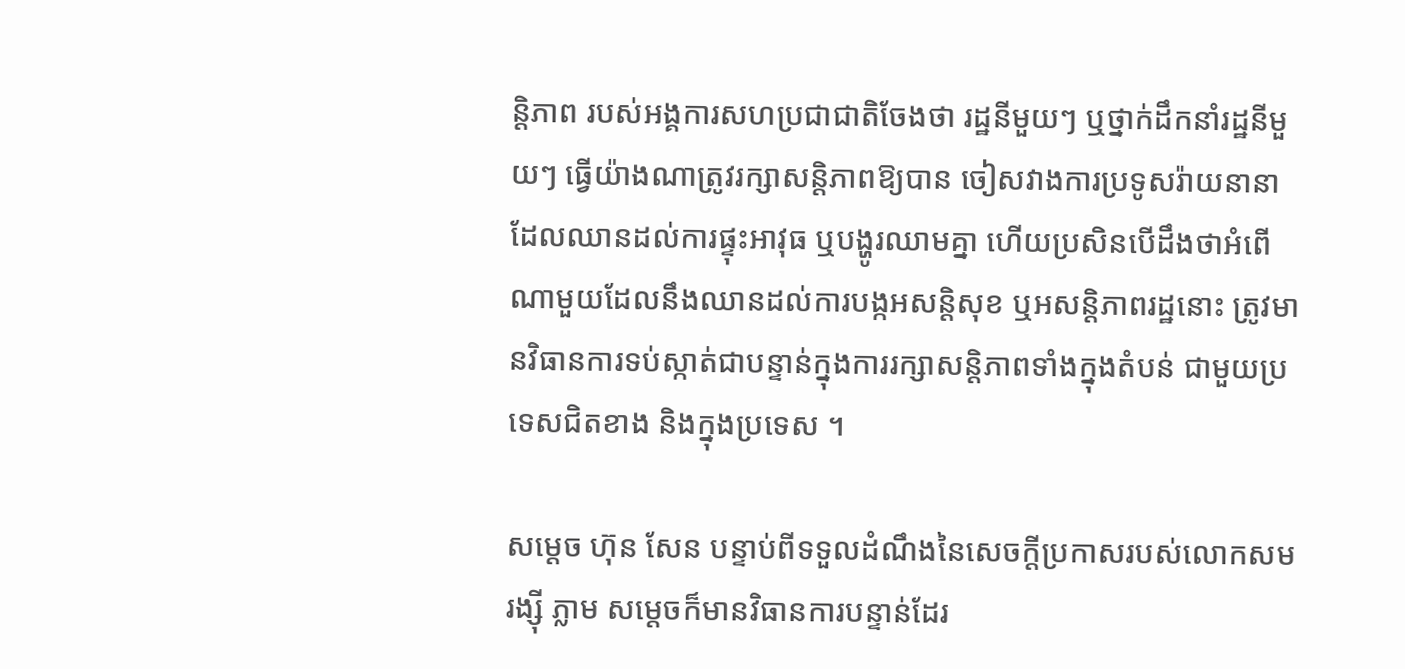ន្តិភាព របស់អង្គការសហប្រជាជាតិចែងថា រដ្ឋនីមួយៗ ឬថ្នាក់ដឹកនាំរដ្ឋនីមួយៗ ធ្វើយ៉ាងណាត្រូវរក្សាសន្តិភាពឱ្យបាន ចៀសវាងការប្រទូសរ៉ាយនានា ដែលឈានដល់ការផ្ទុះអាវុធ ឬបង្ហូរឈាមគ្នា ហើយប្រសិនបើដឹងថាអំពើណាមួយដែលនឹងឈានដល់ការបង្កអសន្តិសុខ ឬអសន្តិភាពរដ្ឋនោះ ត្រូវមានវិធានការទប់ស្កាត់ជាបន្ទាន់ក្នុងការរក្សាសន្តិភាពទាំងក្នុងតំបន់ ជាមួយប្រទេសជិតខាង និងក្នុងប្រទេស ។

សម្តេច ហ៊ុន សែន បន្ទាប់ពីទទួលដំណឹងនៃសេចក្តីប្រកាសរបស់លោកសម រង្ស៊ី ភ្លាម សម្តេចក៏មានវិធានការបន្ទាន់ដែរ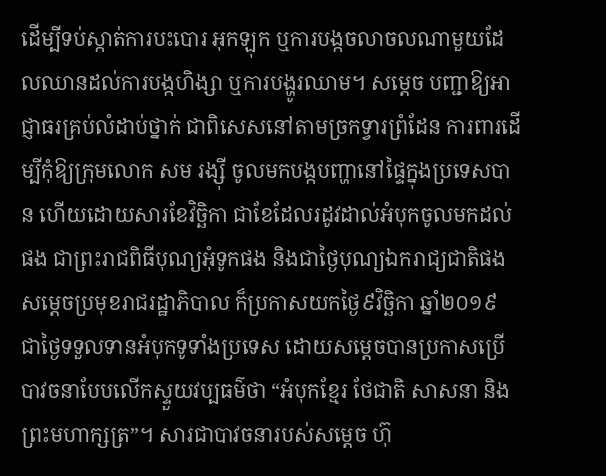ដើម្បីទប់ស្កាត់ការបះបោរ អុកឡុក ឬការបង្កចលាចលណាមួយដែលឈានដល់ការបង្កហិង្សា ឬការបង្ហូរឈាម។ សម្តេច បញ្ជាឱ្យអាជ្ញាធរគ្រប់លំដាប់ថ្នាក់ ជាពិសេសនៅតាមច្រកទ្វារព្រំដែន ការពារដើម្បីកុំឱ្យក្រុមលោក សម រង្ស៊ី ចូលមកបង្កបញ្ហានៅផ្ទៃក្នុងប្រទេសបាន ហើយដោយសារខែវិច្ឆិកា ជាខែដែលរដូវដាល់អំបុកចូលមកដល់ផង ជាព្រះរាជពិធីបុណ្យអុំទូកផង និងជាថ្ងៃបុណ្យឯករាជ្យជាតិផង សម្តេចប្រមុខរាជរដ្ឋាភិបាល ក៏ប្រកាសយកថ្ងៃ៩វិច្ឆិកា ឆ្នាំ២០១៩ ជាថ្ងៃទទួលទានអំបុកទូទាំងប្រទេស ដោយសម្តេចបានប្រកាសប្រើបាវចនាបែបលើកស្ទួយវប្បធម៌ថា “អំបុកខ្មែរ ថែជាតិ សាសនា និងព្រះមហាក្សត្រ”។ សារជាបាវចនារបស់សម្តេច ហ៊ុ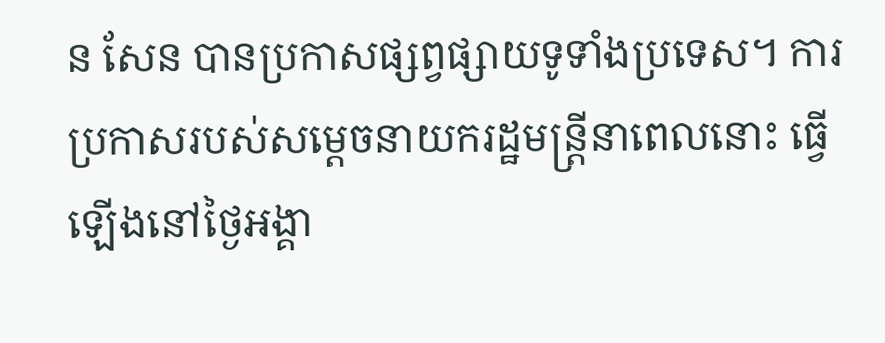ន សែន បានប្រកាសផ្សព្វផ្សាយទូទាំងប្រទេស។ ការប្រកាសរបស់សម្តេចនាយករដ្ឋមន្រ្តីនាពេលនោះ ធ្វើឡើងនៅថ្ងៃអង្គា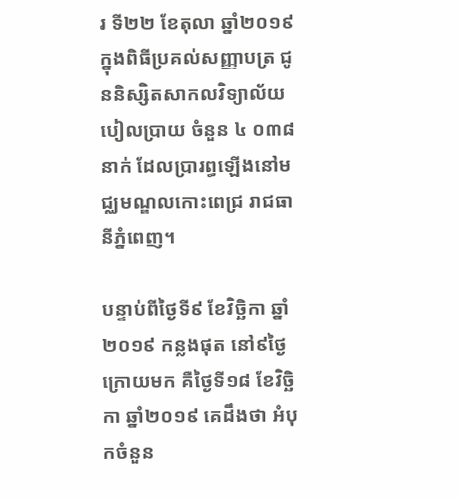រ ទី២២ ខែតុលា ឆ្នាំ២០១៩ ក្នុងពិធីប្រគល់សញ្ញាបត្រ ជូននិស្សិតសាកលវិទ្យាល័យបៀលប្រាយ ចំនួន ៤ ០៣៨នាក់ ដែលប្រារព្ធឡើងនៅមជ្ឈមណ្ឌលកោះពេជ្រ រាជធានីភ្នំពេញ។

បន្ទាប់ពីថ្ងៃទី៩ ខែវិច្ឆិកា ឆ្នាំ២០១៩ កន្លងផុត នៅ៩ថ្ងៃក្រោយមក គឺថ្ងៃទី១៨ ខែវិច្ឆិកា ឆ្នាំ២០១៩ គេដឹងថា អំបុកចំនួន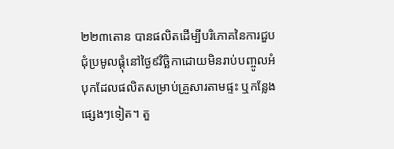២២៣តោន បានផលិតដើម្បីបរិភោគនៃការជួបជុំប្រមូលផ្តុំនៅថ្ងៃ៩វិច្ឆិកាដោយមិនរាប់បញ្ចូលអំបុកដែលផលិតសម្រាប់គ្រួសារតាមផ្ទះ ឬកន្លែងផ្សេងៗទៀត។ តួ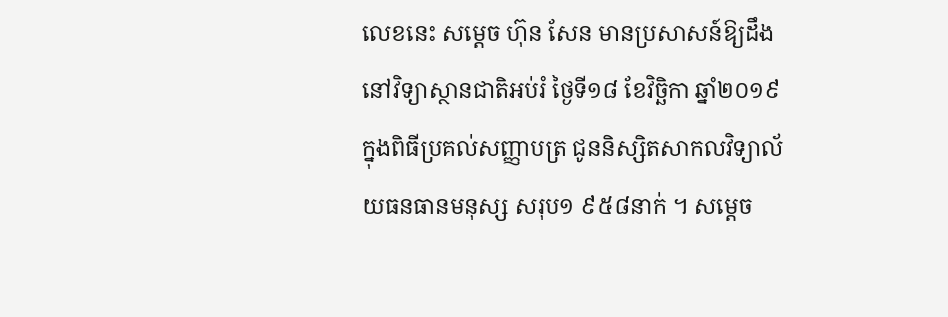លេខនេះ សម្តេច ហ៊ុន សែន មានប្រសាសន៍ឱ្យដឹងនៅវិទ្យាស្ថានជាតិអប់រំ ថ្ងៃទី១៨ ខែវិច្ឆិកា ឆ្នាំ២០១៩ ក្នុងពិធីប្រគល់សញ្ញាបត្រ ជូននិស្សិតសាកលវិទ្យាល័យធនធានមនុស្ស សរុប១ ៩៥៨នាក់ ។ សម្តេច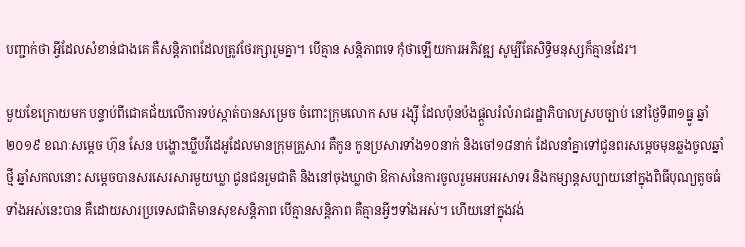បញ្ជាក់ថា អ្វីដែលសំខាន់ជាងគេ គឺសន្តិភាពដែលត្រូវថែរក្សារួមគ្នា។ បើគ្មាន សន្តិភាពទេ កុំថាឡើយការអភិវឌ្ឍ សូម្បីតែសិទ្ធិមនុស្សក៏គ្មានដែរ។

មួយខែក្រោយមក បន្ទាប់ពីជោគជ័យលើការទប់ស្កាត់បានសម្រេច ចំពោះក្រុមលោក សម រង្ស៊ី ដែលប៉ុនប៉ងផ្តួលរំលំរាជរដ្ឋាភិបាលស្របច្បាប់ នៅថ្ងៃទី៣១ធ្នូ ឆ្នាំ២០១៩ ខណៈសម្តេច ហ៊ុន សែន បង្ហោះឃ្លីបវីដេអូដែលមានក្រុមគ្រួសារ គឺកូន កូនប្រសារទាំង១០នាក់ និងចៅ១៨នាក់ ដែលនាំគ្នាទៅជូនពរសម្តេចមុនឆ្លងចូលឆ្នាំថ្មី ឆ្នាំសកលនោះ សម្តេចបានសរសេរសារមួយឃ្លា ជូនជនរួមជាតិ និងនៅចុងឃ្លាថា ឱកាសនៃការចូលរួមអបអរសាទរ និងកម្សាន្តសប្បាយនៅក្នុងពិធីបុណ្យតូចធំទាំងអស់នេះបាន គឺដោយសារប្រទេសជាតិមានសុខសន្តិភាព បើគ្មានសន្តិភាព គឺគ្មានអ្វីៗទាំងអស់។ ហើយនៅក្នុងវង់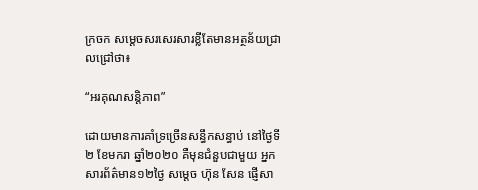ក្រចក សម្តេចសរសេរសារខ្លីតែមានអត្ថន័យជ្រាលជ្រៅថា៖

“អរគុណសន្តិភាព”

ដោយមានការគាំទ្រច្រើនសន្ធឹកសន្ធាប់ នៅថ្ងៃទី២ ខែមករា ឆ្នាំ២០២០ គឺមុនជំនួបជាមួយ អ្នកសារព័ត៌មាន១២ថ្ងៃ សម្តេច ហ៊ុន សែន ផ្ញើសា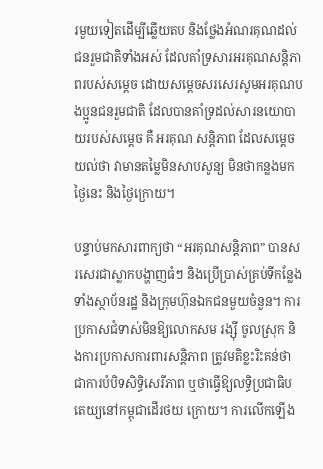រមួយទៀតដើម្បីឆ្លើយតប និងថ្លែងអំណរគុណដល់ជនរួមជាតិទាំងអស់ ដែលគាំទ្រសារអរគុណសន្តិភាពរបស់សម្តេច ដោយសម្តេចសរសេរសូមអរគុណបងប្អូនជនរួមជាតិ ដែលបានគាំទ្រដល់សារនយោបាយរបស់សម្ដេច គឺ អរគុណ សន្តិភាព ដែលសម្ដេចយល់ថា វាមានតម្លៃមិនសាបសូន្យ មិនថាកន្លងមក ថ្ងៃនេះ និងថ្ងៃក្រោយ។

បន្ទាប់មកសារពាក្យថា “អរគុណសន្តិភាព” បានសរសេរជាស្លាកបង្ហាញធំៗ និងប្រើប្រាស់គ្រប់ទីកន្លែង ទាំងស្ថាប័នរដ្ឋ និងក្រុមហ៊ុនឯកជនមួយចំនួន។ ការប្រកាសជំទាស់មិនឱ្យលោកសម រង្ស៊ី ចូលស្រុក និងការប្រកាសការពារសន្តិភាព ត្រូវមតិខ្លះរិះគន់ថា ជាការបំបិទសិទ្ធិសេរីភាព ឬថាធ្វើឱ្យលទ្ធិប្រជាធិបតេយ្យនៅកម្ពុជាដើរថយ ក្រោយ។ ការលើកឡើង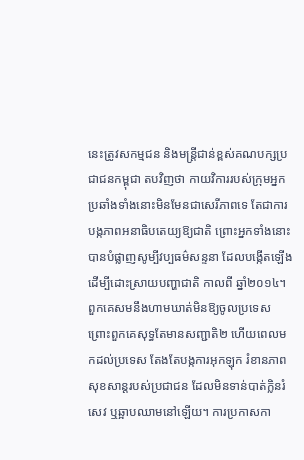នេះត្រូវសកម្មជន និងមន្រ្តីជាន់ខ្ពស់គណបក្សប្រជាជនកម្ពុជា តបវិញថា កាយវិការរបស់ក្រុមអ្នកប្រឆាំងទាំងនោះមិនមែនជាសេរីភាពទេ តែជាការបង្កភាពអនាធិបតេយ្យឱ្យជាតិ ព្រោះអ្នកទាំងនោះបានបំផ្លាញសូម្បីវប្បធម៌សន្ទនា ដែលបង្កើតឡើងដើម្បីដោះស្រាយបញ្ហាជាតិ កាលពី ឆ្នាំ២០១៤។ ពួកគេសមនឹងហាមឃាត់មិនឱ្យចូលប្រទេស ព្រោះពួកគេសុទ្ធតែមានសញ្ជាតិ២ ហើយពេលមកដល់ប្រទេស តែងតែបង្កការអុកឡុក រំខានភាពសុខសាន្តរបស់ប្រជាជន ដែលមិនទាន់បាត់ក្លិនរំសេវ ឬឆ្អាបឈាមនៅឡើយ។ ការប្រកាសកា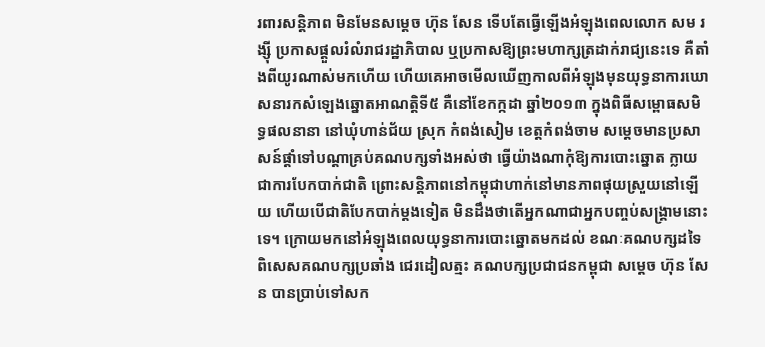រពារសន្តិភាព មិនមែនសម្តេច ហ៊ុន សែន ទើបតែធ្វើឡើងអំឡុងពេលលោក សម រង្ស៊ី ប្រកាសផ្តួលរំលំរាជរដ្ឋាភិបាល ឬប្រកាសឱ្យព្រះមហាក្សត្រដាក់រាជ្យនេះទេ គឺតាំងពីយូរណាស់មកហើយ ហើយគេអាចមើលឃើញកាលពីអំឡុងមុនយុទ្ធនាការឃោសនារកសំឡេងឆ្នោតអាណត្តិទី៥ គឺនៅខែកក្កដា ឆ្នាំ២០១៣ ក្នុងពិធីសម្ពោធសមិទ្ធផលនានា នៅឃុំហាន់ជ័យ ស្រុក កំពង់សៀម ខេត្តកំពង់ចាម សម្តេចមានប្រសាសន៍ផ្តាំទៅបណ្តាគ្រប់គណបក្សទាំងអស់ថា ធ្វើយ៉ាងណាកុំឱ្យការបោះឆ្នោត ក្លាយជាការបែកបាក់ជាតិ ព្រោះសន្តិភាពនៅកម្ពុជាហាក់នៅមានភាពផុយស្រួយនៅឡើយ ហើយបើជាតិបែកបាក់ម្តងទៀត មិនដឹងថាតើអ្នកណាជាអ្នកបញ្ចប់សង្រ្គាមនោះទេ។ ក្រោយមកនៅអំឡុងពេលយុទ្ធនាការបោះឆ្នោតមកដល់ ខណៈគណបក្សដទៃ ពិសេសគណបក្សប្រឆាំង ជេរដៀលត្មះ គណបក្សប្រជាជនកម្ពុជា សម្តេច ហ៊ុន សែន បានប្រាប់ទៅសក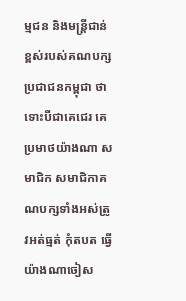ម្មជន និងមន្រ្តីជាន់ខ្ពស់របស់គណបក្សប្រជាជនកម្ពុជា ថាទោះបីជាគេជេរ គេប្រមាថយ៉ាងណា សមាជិក សមាជិកាគណបក្សទាំងអស់ត្រូវអត់ធ្មត់ កុំតបត ធ្វើយ៉ាងណាចៀស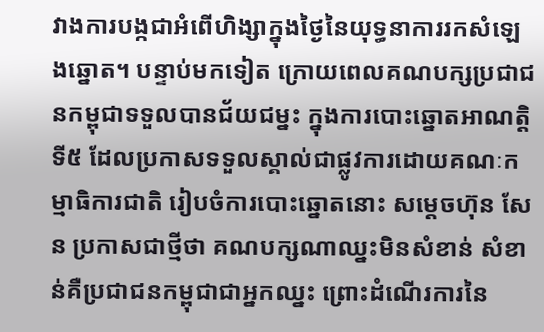វាងការបង្កជាអំពើហិង្សាក្នុងថ្ងៃនៃយុទ្ធនាការរកសំឡេងឆ្នោត។ បន្ទាប់មកទៀត ក្រោយពេលគណបក្សប្រជាជនកម្ពុជាទទួលបានជ័យជម្នះ ក្នុងការបោះឆ្នោតអាណត្តិទី៥ ដែលប្រកាសទទួលស្គាល់ជាផ្លូវការដោយគណៈកម្មាធិការជាតិ រៀបចំការបោះឆ្នោតនោះ សម្តេចហ៊ុន សែន ប្រកាសជាថ្មីថា គណបក្សណាឈ្នះមិនសំខាន់ សំខាន់គឺប្រជាជនកម្ពុជាជាអ្នកឈ្នះ ព្រោះដំណើរការនៃ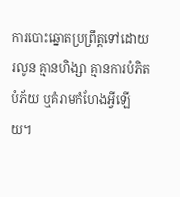ការបោះឆ្នោតប្រព្រឹត្តទៅដោយរលូន គ្មានហិង្សា គ្មានការបំភិតបំភ័យ ឬគំរាមកំហែងអ្វីឡើយ។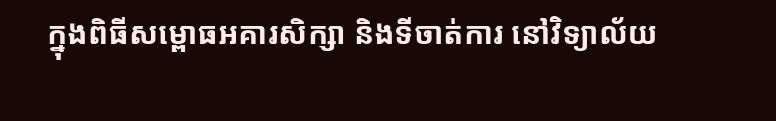ក្នុងពិធីសម្ពោធអគារសិក្សា និងទីចាត់ការ នៅវិទ្យាល័យ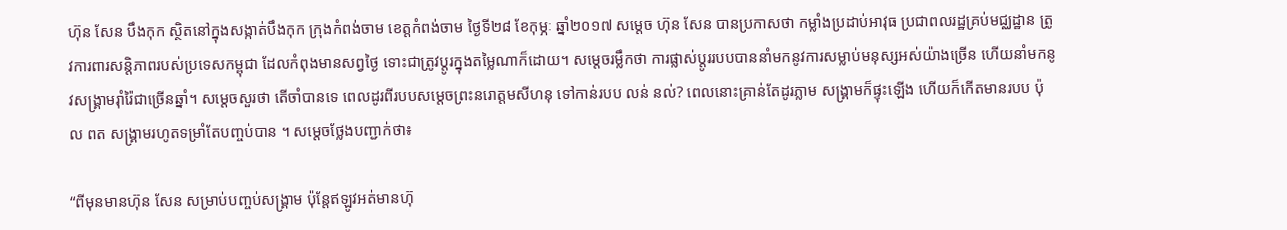ហ៊ុន សែន បឹងកុក ស្ថិតនៅក្នុងសង្កាត់បឹងកុក ក្រុងកំពង់ចាម ខេត្តកំពង់ចាម ថ្ងៃទី២៨ ខែកុម្ភៈ ឆ្នាំ២០១៧ សម្តេច ហ៊ុន សែន បានប្រកាសថា កម្លាំងប្រដាប់អាវុធ ប្រជាពលរដ្ឋគ្រប់មជ្ឈដ្ឋាន ត្រូវការពារសន្តិភាពរបស់ប្រទេសកម្ពុជា ដែលកំពុងមានសព្វថ្ងៃ ទោះជាត្រូវប្តូរក្នុងតម្លៃណាក៏ដោយ។ សម្តេចរម្លឹកថា ការផ្លាស់ប្តូររបបបាននាំមកនូវការសម្លាប់មនុស្សអស់យ៉ាងច្រើន ហើយនាំមកនូវសង្រ្គាមរ៉ាំរ៉ៃជាច្រើនឆ្នាំ។ សម្តេចសួរថា តើចាំបានទេ ពេលដូរពីរបបសម្តេចព្រះនរោត្តមសីហនុ ទៅកាន់របប លន់ នល់? ពេលនោះគ្រាន់តែដូរភ្លាម សង្រ្គាមក៏ផ្ទុះឡើង ហើយក៏កើតមានរបប ប៉ុល ពត សង្រ្គាមរហូតទម្រាំតែបញ្ចប់បាន ។ សម្តេចថ្លែងបញ្ជាក់ថា៖

“ពីមុនមានហ៊ុន សែន សម្រាប់បញ្ចប់សង្រ្គាម ប៉ុន្តែឥឡូវអត់មានហ៊ុ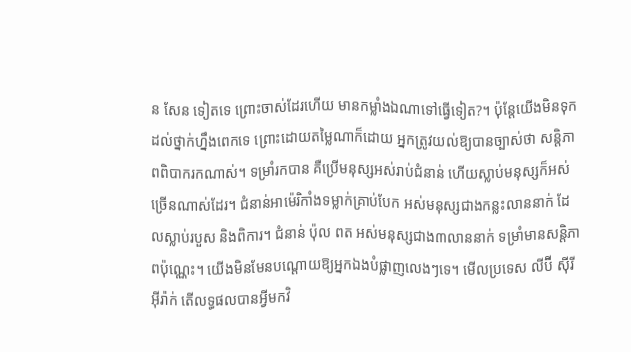ន សែន ទៀតទេ ព្រោះចាស់ដែរហើយ មានកម្លាំងឯណាទៅធ្វើទៀត?។ ប៉ុន្តែយើងមិនទុកដល់ថ្នាក់ហ្នឹងពេកទេ ព្រោះដោយតម្លៃណាក៏ដោយ អ្នកត្រូវយល់ឱ្យបានច្បាស់ថា សន្តិភាពពិបាករកណាស់។ ទម្រាំរកបាន គឺប្រើមនុស្សអស់រាប់ជំនាន់ ហើយស្លាប់មនុស្សក៏អស់ច្រើនណាស់ដែរ។ ជំនាន់អាម៉េរិកាំងទម្លាក់គ្រាប់បែក អស់មនុស្សជាងកន្លះលាននាក់ ដែលស្លាប់របួស និងពិការ។ ជំនាន់ ប៉ុល ពត អស់មនុស្សជាង៣លាននាក់ ទម្រាំមានសន្តិភាពប៉ុណ្ណេះ។ យើងមិនមែនបណ្តោយឱ្យអ្នកឯងបំផ្លាញលេងៗទេ។ មើលប្រទេស លីប៊ី ស៊ីរី អ៊ីរ៉ាក់ តើលទ្ធផលបានអ្វីមកវិ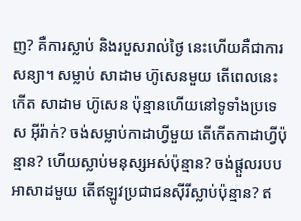ញ? គឺការស្លាប់ និងរបួសរាល់ថ្ងៃ នេះហើយគឺជាការសន្យា។ សម្លាប់ សាដាម ហ៊ូសេនមួយ តើពេលនេះកើត សាដាម ហ៊ូសេន ប៉ុន្មានហើយនៅទូទាំងប្រទេស អ៊ីរ៉ាក់? ចង់សម្លាប់កាដាហ្វីមួយ តើកើតកាដាហ្វីប៉ុន្មាន? ហើយស្លាប់មនុស្សអស់ប៉ុន្មាន? ចង់ផ្តួលរបបអាសាដមួយ តើឥឡូវប្រជាជនស៊ីរីស្លាប់ប៉ុន្មាន? ឥ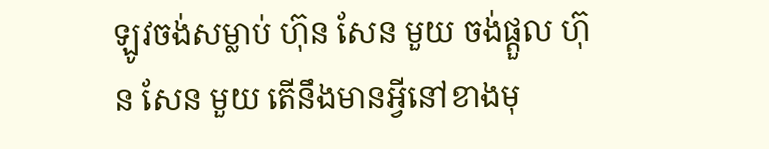ឡូវចង់សម្លាប់ ហ៊ុន សែន មួយ ចង់ផ្តួល ហ៊ុន សែន មួយ តើនឹងមានអ្វីនៅខាងមុ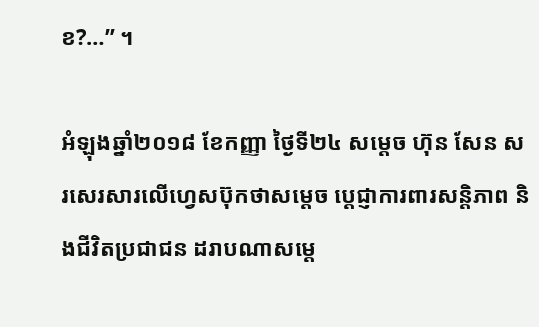ខ?…” ។

អំឡុងឆ្នាំ២០១៨ ខែកញ្ញា ថ្ងៃទី២៤ សម្តេច ហ៊ុន សែន សរសេរសារលើហ្វេសប៊ុកថាសម្តេច ប្តេជ្ញាការពារសន្តិភាព និងជីវិតប្រជាជន ដរាបណាសម្តេ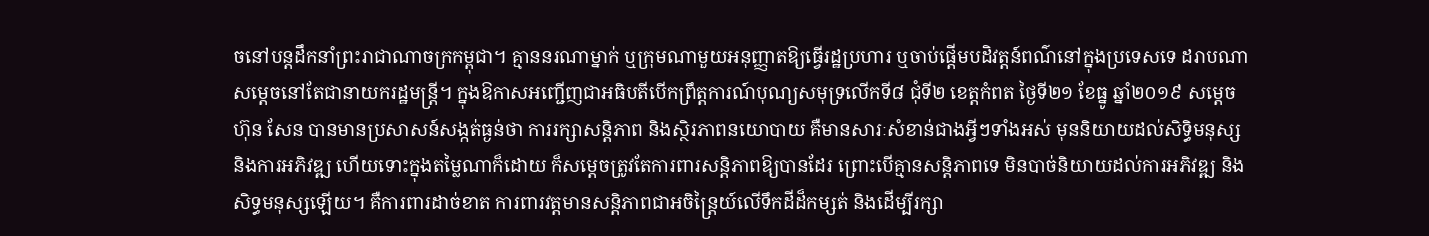ចនៅបន្តដឹកនាំព្រះរាជាណាចក្រកម្ពុជា។ គ្មាននរណាម្នាក់ ឬក្រុមណាមួយអនុញ្ញាតឱ្យធ្វើរដ្ឋប្រហារ ឬចាប់ផ្តើមបដិវត្តន៍ពណ៌នៅក្នុងប្រទេសទេ ដរាបណាសម្តេចនៅតែជានាយករដ្ឋមន្ត្រី។ ក្នុងឱកាសអញ្ជើញជាអធិបតីបើកព្រឹត្តការណ៍បុណ្យសមុទ្រលើកទី៨ ជុំទី២ ខេត្តកំពត ថ្ងៃទី២១ ខែធ្នូ ឆ្នាំ២០១៩ សម្ដេច ហ៊ុន សែន បានមានប្រសាសន៍សង្កត់ធ្ងន់ថា ការរក្សាសន្ដិភាព និងស្ថិរភាពនយោបាយ គឺមានសារៈសំខាន់ជាងអ្វីៗទាំងអស់ មុននិយាយដល់សិទ្ធិមនុស្ស និងការអភិវឌ្ឍ ហើយទោះក្នុងតម្លៃណាក៏ដោយ ក៏សម្ដេចត្រូវតែការពារសន្តិភាពឱ្យបានដែរ ព្រោះបើគ្មានសន្តិភាពទេ មិនបាច់និយាយដល់ការអភិវឌ្ឍ និងសិទ្ធមនុស្សឡើយ។ គឺការពារដាច់ខាត ការពារវត្តមានសន្ដិភាពជាអចិន្ដ្រៃយ៍លើទឹកដីដ៏កម្សត់ និងដើម្បីរក្សា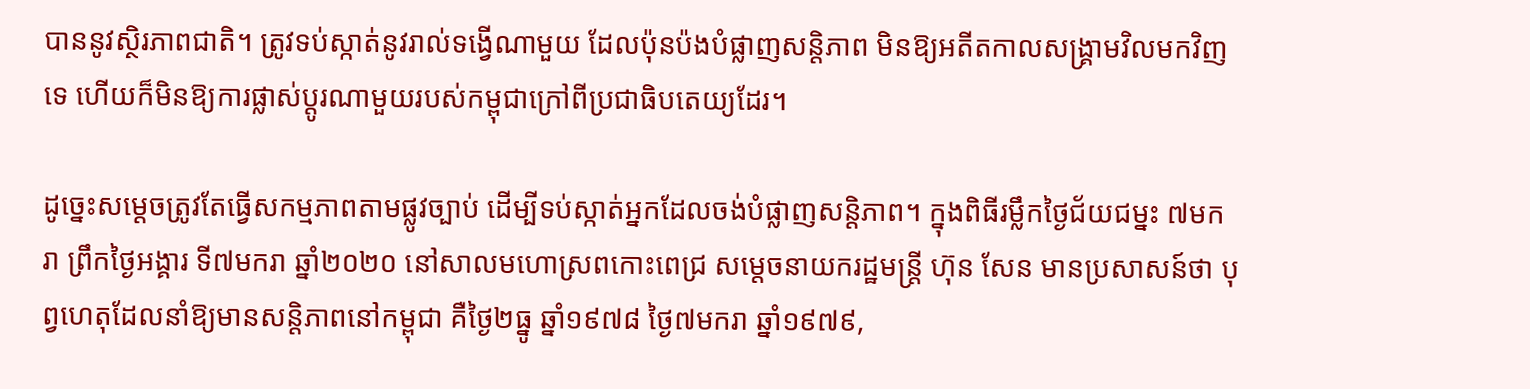បាននូវស្ថិរភាពជាតិ។ ត្រូវទប់ស្កាត់នូវរាល់ទង្វើណាមួយ ដែលប៉ុនប៉ងបំផ្លាញសន្តិភាព មិនឱ្យអតីតកាលសង្រ្គាមវិលមកវិញទេ ហើយក៏មិនឱ្យការផ្លាស់ប្តូរណាមួយរបស់កម្ពុជាក្រៅពីប្រជាធិបតេយ្យដែរ។

ដូច្នេះសម្ដេចត្រូវតែធ្វើសកម្មភាពតាមផ្លូវច្បាប់ ដើម្បីទប់ស្កាត់អ្នកដែលចង់បំផ្លាញសន្ដិភាព។ ក្នុងពិធីរម្លឹកថ្ងៃជ័យជម្នះ ៧មករា ព្រឹកថ្ងៃអង្គារ ទី៧មករា ឆ្នាំ២០២០ នៅសាលមហោស្រពកោះពេជ្រ សម្តេចនាយករដ្ឋមន្រ្តី ហ៊ុន សែន មានប្រសាសន៍ថា បុព្វហេតុដែលនាំឱ្យមានសន្តិភាពនៅកម្ពុជា គឺថ្ងៃ២ធ្នូ ឆ្នាំ១៩៧៨ ថ្ងៃ៧មករា ឆ្នាំ១៩៧៩,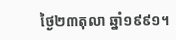ថ្ងៃ២៣តុលា ឆ្នាំ១៩៩១។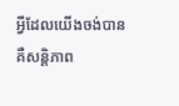អ្វីដែលយើងចង់បាន គឺសន្តិភាព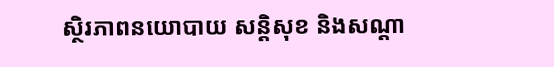ស្ថិរភាពនយោបាយ សន្តិសុខ និងសណ្តា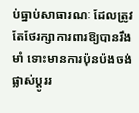ប់ធ្នាប់សាធារណៈ ដែលត្រូវតែថែរក្សាការពារឱ្យបានរឹងមាំ ទោះមានការប៉ុនប៉ងចង់ផ្លាស់ប្តូររ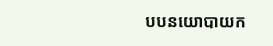បបនយោបាយក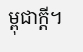ម្ពុជាក្តី។